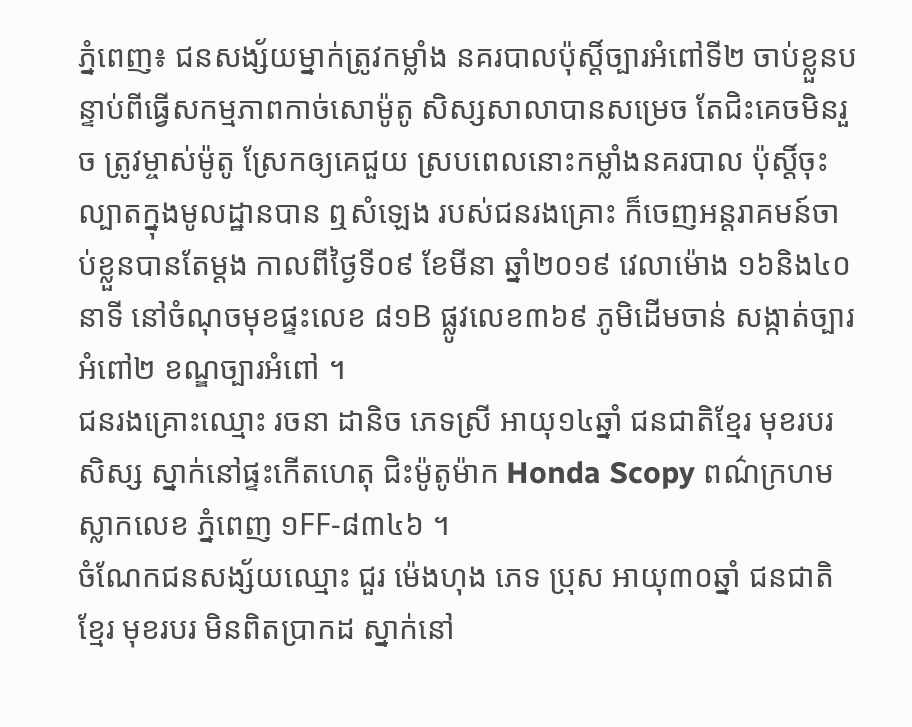ភ្នំពេញ៖ ជនសង្ស័យម្នាក់ត្រូវកម្លាំង នគរបាលប៉ុស្តិ៍ច្បារអំពៅទី២ ចាប់ខ្លួនបន្ទាប់ពីធ្វើសកម្មភាពកាច់សោម៉ូតូ សិស្សសាលាបានសម្រេច តែជិះគេចមិនរួច ត្រូវម្ចាស់ម៉ូតូ ស្រែកឲ្យគេជួយ ស្របពេលនោះកម្លាំងនគរបាល ប៉ុស្តិ៍ចុះល្បាតក្នុងមូលដ្ឋានបាន ឮសំឡេង របស់ជនរងគ្រោះ ក៏ចេញអន្តរាគមន៍ចាប់ខ្លួនបានតែម្តង កាលពីថ្ងៃទី០៩ ខែមីនា ឆ្នាំ២០១៩ វេលាម៉ោង ១៦និង៤០នាទី នៅចំណុចមុខផ្ទះលេខ ៨១B ផ្លូវលេខ៣៦៩ ភូមិដើមចាន់ សង្កាត់ច្បារអំពៅ២ ខណ្ឌច្បារអំពៅ ។
ជនរងគ្រោះឈ្មោះ រចនា ដានិច ភេទស្រី អាយុ១៤ឆ្នាំ ជនជាតិខ្មែរ មុខរបរ សិស្ស ស្នាក់នៅផ្ទះកើតហេតុ ជិះម៉ូតូម៉ាក Honda Scopy ពណ៌ក្រហម ស្លាកលេខ ភ្នំពេញ ១FF-៨៣៤៦ ។
ចំណែកជនសង្ស័យឈ្មោះ ជួរ ម៉េងហុង ភេទ ប្រុស អាយុ៣០ឆ្នាំ ជនជាតិខ្មែរ មុខរបរ មិនពិតប្រាកដ ស្នាក់នៅ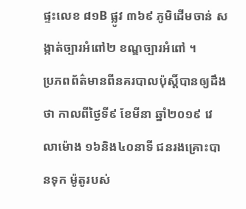ផ្ទះលេខ ៨១B ផ្លូវ ៣៦៩ ភូមិដើមចាន់ សង្កាត់ច្បារអំពៅ២ ខណ្ឌច្បារអំពៅ ។
ប្រភពព័ត៌មានពីនគរបាលប៉ុស្តិ៍បានឲ្យដឹងថា កាលពីថ្ងៃទី៩ ខែមីនា ឆ្នាំ២០១៩ វេលាម៉ោង ១៦និង៤០នាទី ជនរងគ្រោះបានទុក ម៉ូតូរបស់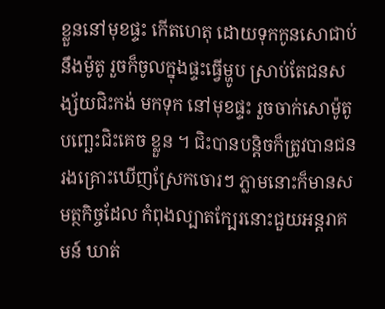ខ្លួននៅមុខផ្ទះ កើតហេតុ ដោយទុកកូនសោជាប់នឹងម៉ូតូ រួចក៏ចូលក្នុងផ្ទះធ្វើម្ហូប ស្រាប់តែជនសង្ស័យជិះកង់ មកទុក នៅមុខផ្ទះ រួចចាក់សោម៉ូតូបញ្ឆេះជិះគេច ខ្លួន ។ ជិះបានបន្តិចក៏ត្រូវបានជនរងគ្រោះឃើញស្រែកចោរៗ ភ្លាមនោះក៏មានសមត្ថកិច្ចដែល កំពុងល្បាតក្បែរនោះជួយអន្តរាគមន៍ ឃាត់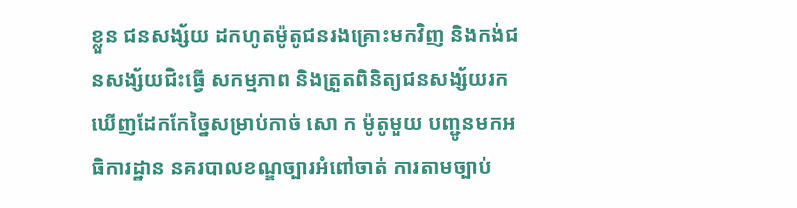ខ្លួន ជនសង្ស័យ ដកហូតម៉ូតូជនរងគ្រោះមកវិញ និងកង់ជនសង្ស័យជិះធ្វើ សកម្មភាព និងត្រួតពិនិត្យជនសង្ស័យរក ឃើញដែកកែច្នៃសម្រាប់កាច់ សោ ក ម៉ូតូមួយ បញ្ជូនមកអធិការដ្ឋាន នគរបាលខណ្ឌច្បារអំពៅចាត់ ការតាមច្បាប់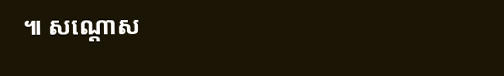៕ សណ្តោស